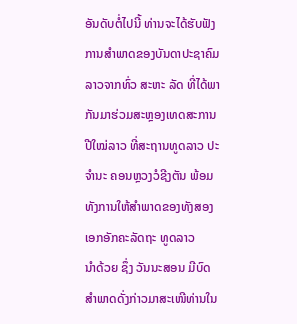ອັນດັບຕໍ່ໄປນີ້ ທ່ານຈະໄດ້ຮັບຟັງການສໍາພາດຂອງບັນດາປະຊາຄົມລາວຈາກທົ່ວ ສະຫະ ລັດ ທີ່ໄດ້ພາກັນມາຮ່ວມສະຫຼອງເທດສະການປີໃໝ່ລາວ ທີ່ສະຖານທູດລາວ ປະຈຳນະ ຄອນຫຼວງວໍຊີງຕັນ ພ້ອມທັງການໃຫ້ສຳພາດຂອງທັງສອງເອກອັກຄະລັດຖະ ທູດລາວ
ນຳດ້ວຍ ຊຶ່ງ ວັນນະສອນ ມີບົດສຳພາດດັ່ງກ່າວມາສະເໜີທ່ານໃນ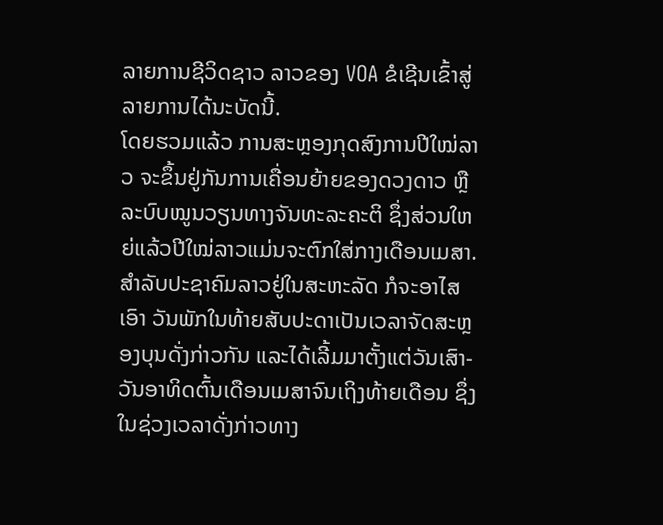ລາຍການຊີວິດຊາວ ລາວຂອງ VOA ຂໍເຊີນເຂົ້າສູ່ລາຍການໄດ້ນະບັດນີ້.
ໂດຍຮວມແລ້ວ ການສະຫຼອງກຸດສົງການປີໃໝ່ລາວ ຈະຂຶ້ນຢູ່ກັນການເຄື່ອນຍ້າຍຂອງດວງດາວ ຫຼືລະບົບໝູນວຽນທາງຈັນທະລະຄະຕິ ຊຶ່ງສ່ວນໃຫຍ່ແລ້ວປີໃໝ່ລາວແມ່ນຈະຕົກໃສ່ກາງເດືອນເມສາ. ສຳລັບປະຊາຄົມລາວຢູ່ໃນສະຫະລັດ ກໍຈະອາໄສເອົາ ວັນພັກໃນທ້າຍສັບປະດາເປັນເວລາຈັດສະຫຼອງບຸນດັ່ງກ່າວກັນ ແລະໄດ້ເລີ້ມມາຕັ້ງແຕ່ວັນເສົາ-ວັນອາທິດຕົ້ນເດືອນເມສາຈົນເຖິງທ້າຍເດືອນ ຊຶ່ງໃນຊ່ວງເວລາດັ່ງກ່າວທາງ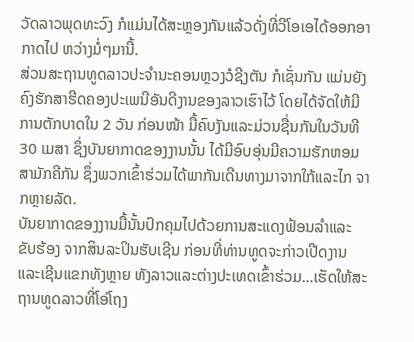ວັດລາວພຸດທະວົງ ກໍແມ່ນໄດ້ສະຫຼອງກັນແລ້ວດັ່ງທີ່ວີໂອເອໄດ້ອອກອາກາດໄປ ຫວ່າງມໍ່ໆມານີ້.
ສ່ວນສະຖານທູດລາວປະຈຳນະຄອນຫຼວງວໍຊີງຕັນ ກໍເຊັ່ນກັນ ແມ່ນຍັງຄົງຮັກສາຮີດຄອງປະເພນີອັນດີງານຂອງລາວເຮົາໄວ້ ໂດຍໄດ້ຈັດໃຫ້ມີການຕັກບາດໃນ 2 ວັນ ກ່ອນໜ້າ ມື້ຄົບງັນແລະມ່ວນຊື່ນກັນໃນວັນທີ 30 ເມສາ ຊຶ່ງບັນຍາກາດຂອງງານນັ້ນ ໄດ້ມີອົບອຸ່ນມີຄວາມຮັກຫອມສາມັກຄີກັນ ຊຶ່ງພວກເຂົ້າຮ່ວມໄດ້ພາກັນເດີນທາງມາຈາກໃກ້ແລະໄກ ຈາກຫຼາຍລັດ.
ບັນຍາກາດຂອງງານມື້ນັ້ນປົກຄຸມໄປດ້ວຍການສະແດງຟ້ອນລຳແລະຂັບຮ້ອງ ຈາກສິນລະປິນຮັບເຊີນ ກ່ອນທີ່ທ່ານທູດຈະກ່າວເປີດງານແລະເຊີນແຂກທັງຫຼາຍ ທັງລາວແລະຕ່າງປະເທດເຂົ້າຮ່ວມ…ເຮັດໃຫ້ສະຖານທູດລາວທີ່ໂອ່ໂຖງ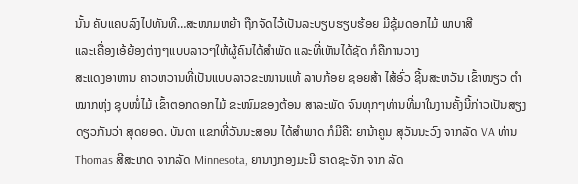ນັ້ນ ຄັບແຄບລົງໄປທັນທີ…ສະໜາມຫຍ້າ ຖືກຈັດໄວ້ເປັນລະບຽບຮຽບຮ້ອຍ ມີຊຸ້ມດອກໄມ້ ພາບາສີ
ແລະເຄື່ອງເອ້ຍ້ອງຕ່າງໆແບບລາວໆໃຫ້ຜູ້ຄົນໄດ້ສຳພັດ ແລະທີ່ເຫັນໄດ້ຊັດ ກໍຄືການວາງ
ສະແດງອາຫານ ຄາວຫວານທີ່ເປັນແບບລາວຂະໜານແທ້ ລາບກ້ອຍ ຊອຍສ້າ ໄສ້ອົ່ວ ຊີ້ນສະຫວັນ ເຂົ້າໜຽວ ຕຳໝາກຫຸ່ງ ຊຸບໜໍ່ໄມ້ ເຂົ້າຕອກດອກໄມ້ ຂະໜົມຂອງຕ້ອນ ສາລະພັດ ຈົນທຸກໆທ່ານທີ່ມາໃນງານຄັ້ງນີ້ກ່າວເປັນສຽງດຽວກັນວ່າ ສຸດຍອດ. ບັນດາ ແຂກທີ່ວັນນະສອນ ໄດ້ສຳພາດ ກໍມີຄື: ຍານ້າຄູນ ສຸວັນນະວົງ ຈາກລັດ VA ທ່ານ Thomas ສີສະເກດ ຈາກລັດ Minnesota, ຍານາງກອງມະນີ ຣາດຊະຈັກ ຈາກ ລັດ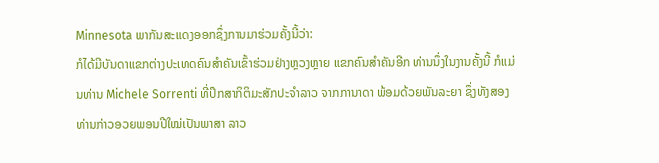Minnesota ພາກັນສະແດງອອກຊຶ່ງການມາຮ່ວມຄັ້ງນີ້ວ່າ:
ກໍໄດ້ມີບັນດາແຂກຕ່າງປະເທດຄົນສຳຄັນເຂົ້າຮ່ວມຢ່າງຫຼວງຫຼາຍ ແຂກຄົນສຳຄັນອີກ ທ່ານນຶ່ງໃນງານຄັ້ງນີ້ ກໍແມ່ນທ່ານ Michele Sorrenti ທີ່ປຶກສາກິຕິມະສັກປະຈຳລາວ ຈາກການາດາ ພ້ອມດ້ວຍພັນລະຍາ ຊຶ່ງທັງສອງທ່ານກ່າວອວຍພອນປີໃໝ່ເປັນພາສາ ລາວ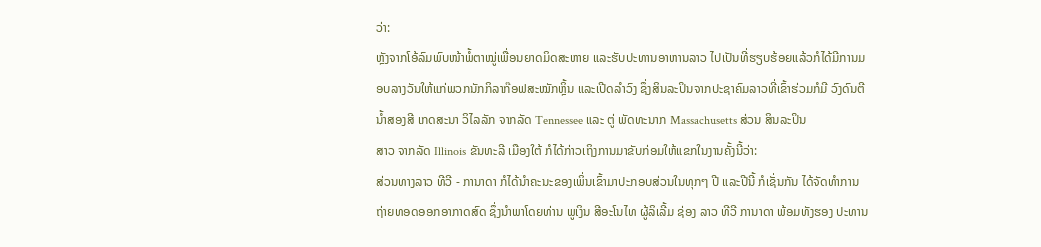ວ່າ:
ຫຼັງຈາກໂອ້ລົມພົບໜ້າພໍ້ຕາໝູ່ເພື່ອນຍາດມິດສະຫາຍ ແລະຮັບປະທານອາຫານລາວ ໄປເປັນທີ່ຮຽບຮ້ອຍແລ້ວກໍໄດ້ມີການມອບລາງວັນໃຫ້ແກ່ພວກນັກກິລາກ໊ອຟສະໝັກຫຼິ້ນ ແລະເປີດລຳວົງ ຊຶ່ງສິນລະປິນຈາກປະຊາຄົມລາວທີ່ເຂົ້າຮ່ວມກໍມີ ວົງດົນຕີ ນ້ຳສອງສີ ເກດສະນາ ວິໄລລັກ ຈາກລັດ Tennessee ແລະ ຕູ່ ພັດທະນາກ Massachusetts ສ່ວນ ສິນລະປິນ
ສາວ ຈາກລັດ Illinois ຂັນທະລີ ເມືອງໃຕ້ ກໍໄດ້ກ່າວເຖິງການມາຂັບກ່ອມໃຫ້ແຂກໃນງານຄັ້ງນີ້ວ່າ:
ສ່ວນທາງລາວ ທີວີ - ການາດາ ກໍໄດ້ນຳຄະນະຂອງເພິ່ນເຂົ້າມາປະກອບສ່ວນໃນທຸກໆ ປີ ແລະປີນີ້ ກໍເຊັ່ນກັນ ໄດ້ຈັດທຳການຖ່າຍທອດອອກອາກາດສົດ ຊຶ່ງນຳພາໂດຍທ່ານ ພູເງິນ ສີອະໂນໄທ ຜູ້ລິເລີ້ມ ຊ່ອງ ລາວ ທີວີ ການາດາ ພ້ອມທັງຮອງ ປະທານ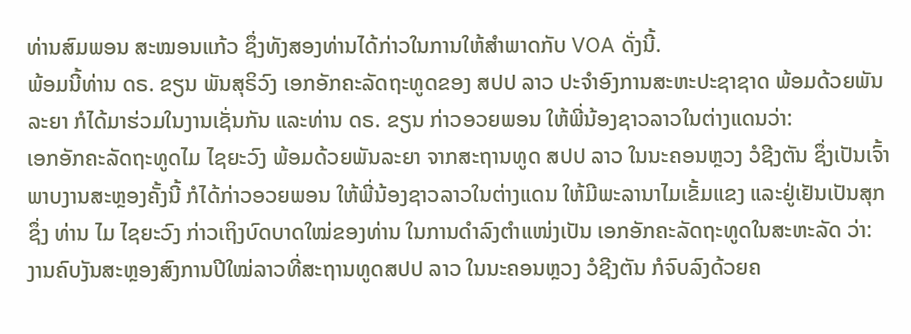ທ່ານສົມພອນ ສະໝອນແກ້ວ ຊຶ່ງທັງສອງທ່ານໄດ້ກ່າວໃນການໃຫ້ສຳພາດກັບ VOA ດັ່ງນີ້.
ພ້ອມນີ້ທ່ານ ດຣ. ຂຽນ ພັນສຸຣິວົງ ເອກອັກຄະລັດຖະທູດຂອງ ສປປ ລາວ ປະຈຳອົງການສະຫະປະຊາຊາດ ພ້ອມດ້ວຍພັນລະຍາ ກໍໄດ້ມາຮ່ວມໃນງານເຊັ່ນກັນ ແລະທ່ານ ດຣ. ຂຽນ ກ່າວອວຍພອນ ໃຫ້ພີ່ນ້ອງຊາວລາວໃນຕ່າງແດນວ່າ:
ເອກອັກຄະລັດຖະທູດໄມ ໄຊຍະວົງ ພ້ອມດ້ວຍພັນລະຍາ ຈາກສະຖານທູດ ສປປ ລາວ ໃນນະຄອນຫຼວງ ວໍຊີງຕັນ ຊຶ່ງເປັນເຈົ້າພາບງານສະຫຼອງຄັ້ງນີ້ ກໍໄດ້ກ່າວອວຍພອນ ໃຫ້ພີ່ນ້ອງຊາວລາວໃນຕ່າງແດນ ໃຫ້ມີພະລານາໄມເຂັ້ມແຂງ ແລະຢູ່ເຢັນເປັນສຸກ ຊຶ່ງ ທ່ານ ໄມ ໄຊຍະວົງ ກ່າວເຖິງບົດບາດໃໝ່ຂອງທ່ານ ໃນການດຳລົງຕຳແໜ່ງເປັນ ເອກອັກຄະລັດຖະທູດໃນສະຫະລັດ ວ່າ:
ງານຄົບງັນສະຫຼອງສົງການປີໃໝ່ລາວທີ່ສະຖານທູດສປປ ລາວ ໃນນະຄອນຫຼວງ ວໍຊີງຕັນ ກໍຈົບລົງດ້ວຍຄ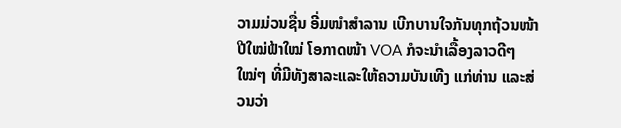ວາມມ່ວນຊື່ນ ອີ່ມໜຳສຳລານ ເບີກບານໃຈກັນທຸກຖ້ວນໜ້າ ປີໃໝ່ຟ້າໃໝ່ ໂອກາດໜ້າ VOA ກໍຈະນຳເລື້ອງລາວດີໆໃໝ່ໆ ທີ່ມີທັງສາລະແລະໃຫ້ຄວາມບັນເທີງ ແກ່ທ່ານ ແລະສ່ວນວ່າ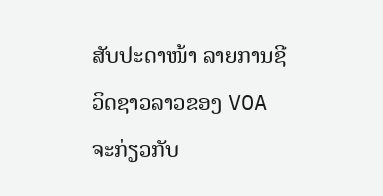ສັບປະດາໜ້າ ລາຍການຊີວິດຊາວລາວຂອງ VOA ຈະກ່ຽວກັບ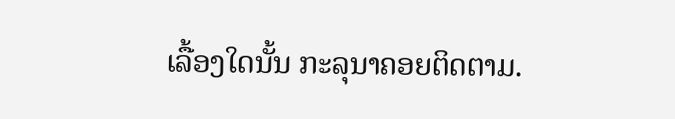ເລື້ອງໃດນັ້ນ ກະລຸນາຄອຍຕິດຕາມ.